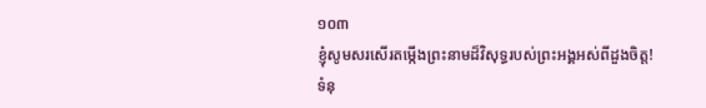១០៣
ខ្ញុំសូមសរសើរតម្កើងព្រះនាមដ៏វិសុទ្ធរបស់ព្រះអង្គអស់ពីដួងចិត្ត!
ទំនុ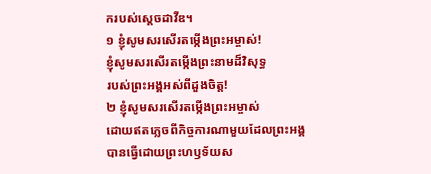ករបស់ស្ដេចដាវីឌ។
១ ខ្ញុំសូមសរសើរតម្កើងព្រះអម្ចាស់!
ខ្ញុំសូមសរសើរតម្កើងព្រះនាមដ៏វិសុទ្ធ
របស់ព្រះអង្គអស់ពីដួងចិត្ត!
២ ខ្ញុំសូមសរសើរតម្កើងព្រះអម្ចាស់
ដោយឥតភ្លេចពីកិច្ចការណាមួយដែលព្រះអង្គ
បានធ្វើដោយព្រះហឫទ័យស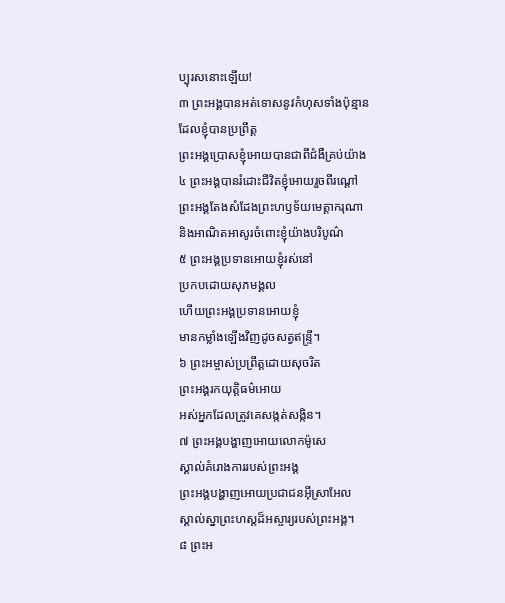ប្បុរសនោះឡើយ!
៣ ព្រះអង្គបានអត់ទោសនូវកំហុសទាំងប៉ុន្មាន
ដែលខ្ញុំបានប្រព្រឹត្ត
ព្រះអង្គប្រោសខ្ញុំអោយបានជាពីជំងឺគ្រប់យ៉ាង
៤ ព្រះអង្គបានរំដោះជីវិតខ្ញុំអោយរួចពីរណ្ដៅ
ព្រះអង្គតែងសំដែងព្រះហឫទ័យមេត្តាករុណា
និងអាណិតអាសូរចំពោះខ្ញុំយ៉ាងបរិបូណ៌
៥ ព្រះអង្គប្រទានអោយខ្ញុំរស់នៅ
ប្រកបដោយសុភមង្គល
ហើយព្រះអង្គប្រទានអោយខ្ញុំ
មានកម្លាំងឡើងវិញដូចសត្វឥន្ទ្រី។
៦ ព្រះអម្ចាស់ប្រព្រឹត្តដោយសុចរិត
ព្រះអង្គរកយុត្តិធម៌អោយ
អស់អ្នកដែលត្រូវគេសង្កត់សង្កិន។
៧ ព្រះអង្គបង្ហាញអោយលោកម៉ូសេ
ស្គាល់គំរោងការរបស់ព្រះអង្គ
ព្រះអង្គបង្ហាញអោយប្រជាជនអ៊ីស្រាអែល
ស្គាល់ស្នាព្រះហស្ដដ៏អស្ចារ្យរបស់ព្រះអង្គ។
៨ ព្រះអ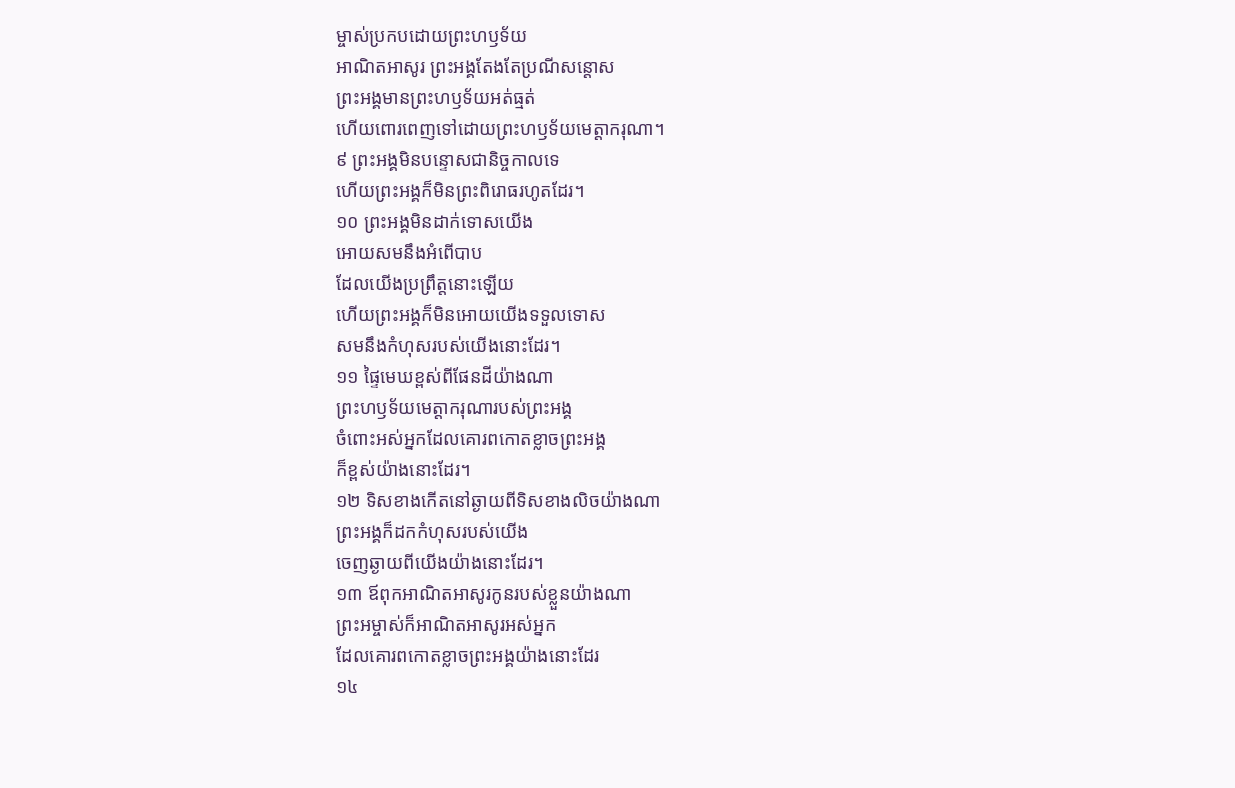ម្ចាស់ប្រកបដោយព្រះហឫទ័យ
អាណិតអាសូរ ព្រះអង្គតែងតែប្រណីសន្ដោស
ព្រះអង្គមានព្រះហឫទ័យអត់ធ្មត់
ហើយពោរពេញទៅដោយព្រះហឫទ័យមេត្តាករុណា។
៩ ព្រះអង្គមិនបន្ទោសជានិច្ចកាលទេ
ហើយព្រះអង្គក៏មិនព្រះពិរោធរហូតដែរ។
១០ ព្រះអង្គមិនដាក់ទោសយើង
អោយសមនឹងអំពើបាប
ដែលយើងប្រព្រឹត្តនោះឡើយ
ហើយព្រះអង្គក៏មិនអោយយើងទទួលទោស
សមនឹងកំហុសរបស់យើងនោះដែរ។
១១ ផ្ទៃមេឃខ្ពស់ពីផែនដីយ៉ាងណា
ព្រះហឫទ័យមេត្តាករុណារបស់ព្រះអង្គ
ចំពោះអស់អ្នកដែលគោរពកោតខ្លាចព្រះអង្គ
ក៏ខ្ពស់យ៉ាងនោះដែរ។
១២ ទិសខាងកើតនៅឆ្ងាយពីទិសខាងលិចយ៉ាងណា
ព្រះអង្គក៏ដកកំហុសរបស់យើង
ចេញឆ្ងាយពីយើងយ៉ាងនោះដែរ។
១៣ ឪពុកអាណិតអាសូរកូនរបស់ខ្លួនយ៉ាងណា
ព្រះអម្ចាស់ក៏អាណិតអាសូរអស់អ្នក
ដែលគោរពកោតខ្លាចព្រះអង្គយ៉ាងនោះដែរ
១៤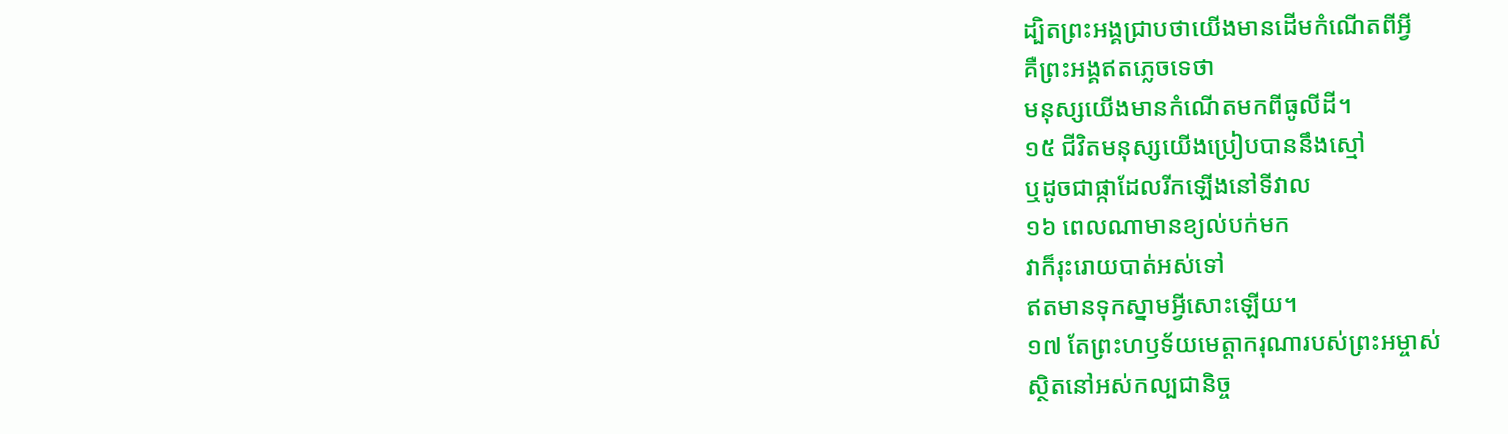ដ្បិតព្រះអង្គជ្រាបថាយើងមានដើមកំណើតពីអ្វី
គឺព្រះអង្គឥតភ្លេចទេថា
មនុស្សយើងមានកំណើតមកពីធូលីដី។
១៥ ជីវិតមនុស្សយើងប្រៀបបាននឹងស្មៅ
ឬដូចជាផ្កាដែលរីកឡើងនៅទីវាល
១៦ ពេលណាមានខ្យល់បក់មក
វាក៏រុះរោយបាត់អស់ទៅ
ឥតមានទុកស្នាមអ្វីសោះឡើយ។
១៧ តែព្រះហឫទ័យមេត្តាករុណារបស់ព្រះអម្ចាស់
ស្ថិតនៅអស់កល្បជានិច្ច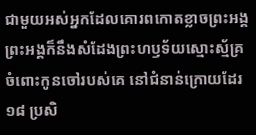ជាមួយអស់អ្នកដែលគោរពកោតខ្លាចព្រះអង្គ
ព្រះអង្គក៏នឹងសំដែងព្រះហឫទ័យស្មោះស្ម័គ្រ
ចំពោះកូនចៅរបស់គេ នៅជំនាន់ក្រោយដែរ
១៨ ប្រសិ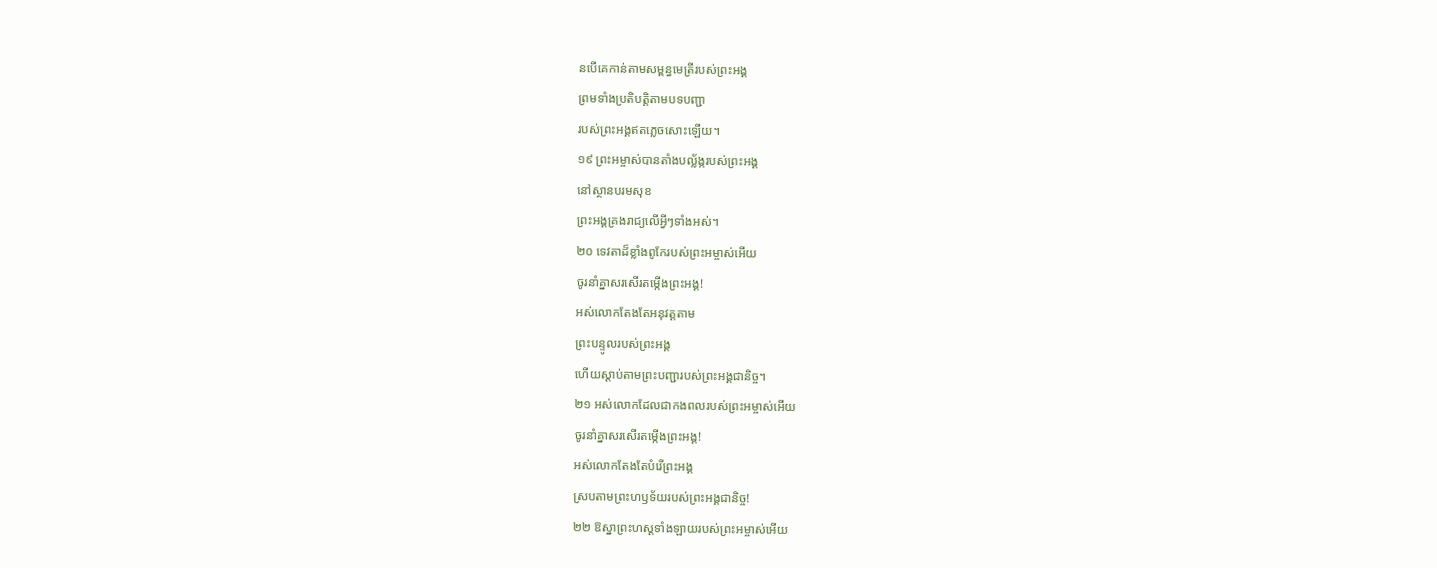នបើគេកាន់តាមសម្ពន្ធមេត្រីរបស់ព្រះអង្គ
ព្រមទាំងប្រតិបត្តិតាមបទបញ្ជា
របស់ព្រះអង្គឥតភ្លេចសោះឡើយ។
១៩ ព្រះអម្ចាស់បានតាំងបល្ល័ង្ករបស់ព្រះអង្គ
នៅស្ថានបរមសុខ
ព្រះអង្គគ្រងរាជ្យលើអ្វីៗទាំងអស់។
២០ ទេវតាដ៏ខ្លាំងពូកែរបស់ព្រះអម្ចាស់អើយ
ចូរនាំគ្នាសរសើរតម្កើងព្រះអង្គ!
អស់លោកតែងតែអនុវត្តតាម
ព្រះបន្ទូលរបស់ព្រះអង្គ
ហើយស្ដាប់តាមព្រះបញ្ជារបស់ព្រះអង្គជានិច្ច។
២១ អស់លោកដែលជាកងពលរបស់ព្រះអម្ចាស់អើយ
ចូរនាំគ្នាសរសើរតម្កើងព្រះអង្គ!
អស់លោកតែងតែបំរើព្រះអង្គ
ស្របតាមព្រះហឫទ័យរបស់ព្រះអង្គជានិច្ច!
២២ ឱស្នាព្រះហស្ដទាំងឡាយរបស់ព្រះអម្ចាស់អើយ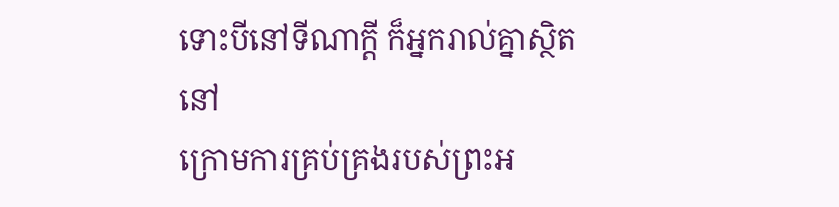ទោះបីនៅទីណាក្ដី ក៏អ្នករាល់គ្នាស្ថិតនៅ
ក្រោមការគ្រប់គ្រងរបស់ព្រះអ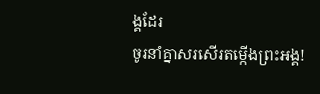ង្គដែរ
ចូរនាំគ្នាសរសើរតម្កើងព្រះអង្គ!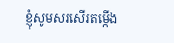ខ្ញុំសូមសរសើរតម្កើង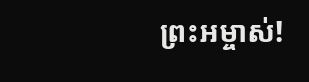ព្រះអម្ចាស់!